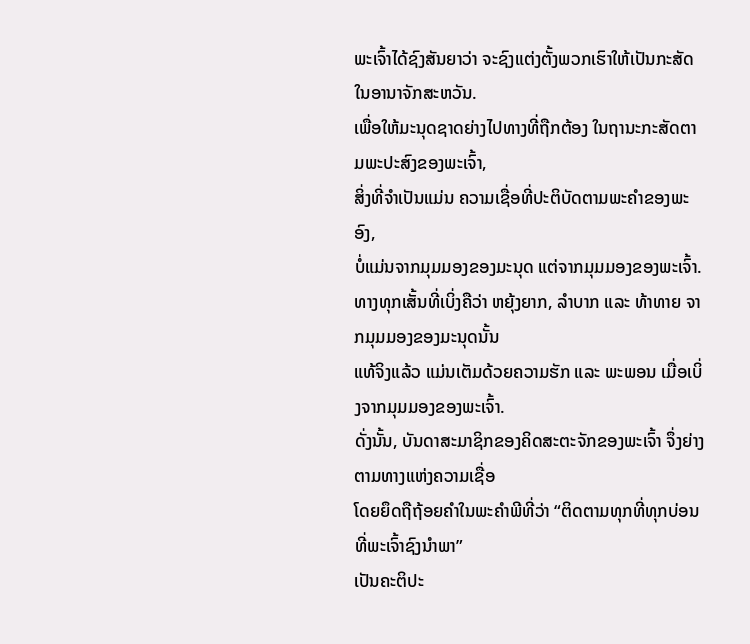ພະເຈົ້າໄດ້ຊົງສັນຍາວ່າ ຈະຊົງແຕ່ງຕັ້ງພວກເຮົາໃຫ້ເປັນກະສັດໃນອານາຈັກສະຫວັນ.
ເພື່ອໃຫ້ມະນຸດຊາດຍ່າງໄປທາງທີ່ຖືກຕ້ອງ ໃນຖານະກະສັດຕາມພະປະສົງຂອງພະເຈົ້າ,
ສິ່ງທີ່ຈໍາເປັນແມ່ນ ຄວາມເຊື່ອທີ່ປະຕິບັດຕາມພະຄໍາຂອງພະອົງ,
ບໍ່ແມ່ນຈາກມຸມມອງຂອງມະນຸດ ແຕ່ຈາກມຸມມອງຂອງພະເຈົ້າ.
ທາງທຸກເສັ້ນທີ່ເບິ່ງຄືວ່າ ຫຍຸ້ງຍາກ, ລໍາບາກ ແລະ ທ້າທາຍ ຈາກມຸມມອງຂອງມະນຸດນັ້ນ
ແທ້ຈິງແລ້ວ ແມ່ນເຕັມດ້ວຍຄວາມຮັກ ແລະ ພະພອນ ເມື່ອເບິ່ງຈາກມຸມມອງຂອງພະເຈົ້າ.
ດັ່ງນັ້ນ, ບັນດາສະມາຊິກຂອງຄິດສະຕະຈັກຂອງພະເຈົ້າ ຈຶ່ງຍ່າງຕາມທາງແຫ່ງຄວາມເຊື່ອ
ໂດຍຍຶດຖືຖ້ອຍຄໍາໃນພະຄໍາພີທີ່ວ່າ “ຕິດຕາມທຸກທີ່ທຸກບ່ອນທີ່ພະເຈົ້າຊົງນໍາພາ”
ເປັນຄະຕິປະ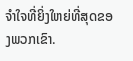ຈໍາໃຈທີ່ຍິ່ງໃຫຍ່ທີ່ສຸດຂອງພວກເຂົາ.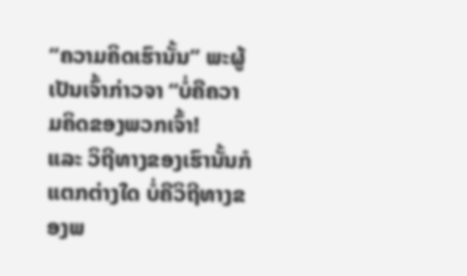“ຄວາມຄິດເຮົານັ້ນ” ພະຜູ້ເປັນເຈົ້າກ່າວຈາ “ບໍ່ຄືຄວາມຄິດຂອງພວກເຈົ້າ!
ແລະ ວິຖີທາງຂອງເຮົານັ້ນກໍແຕກຕ່າງໃດ ບໍ່ຄືວິຖີທາງຂອງພ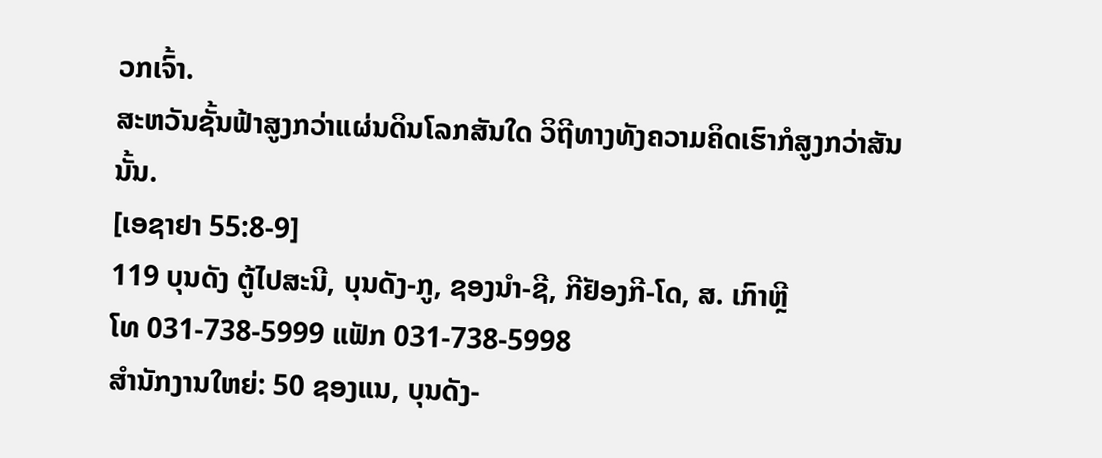ວກເຈົ້າ.
ສະຫວັນຊັ້ນຟ້າສູງກວ່າແຜ່ນດິນໂລກສັນໃດ ວິຖີທາງທັງຄວາມຄິດເຮົາກໍສູງກວ່າສັນນັ້ນ.
[ເອຊາຢາ 55:8-9]
119 ບຸນດັງ ຕູ້ໄປສະນີ, ບຸນດັງ-ກູ, ຊອງນຳ-ຊີ, ກີຢັອງກີ-ໂດ, ສ. ເກົາຫຼີ
ໂທ 031-738-5999 ແຟັກ 031-738-5998
ສໍານັກງານໃຫຍ່: 50 ຊອງແນ, ບຸນດັງ-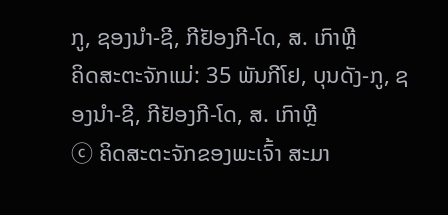ກູ, ຊອງນຳ-ຊີ, ກີຢັອງກີ-ໂດ, ສ. ເກົາຫຼີ
ຄິດສະຕະຈັກແມ່: 35 ພັນກີໂຢ, ບຸນດັງ-ກູ, ຊອງນຳ-ຊີ, ກີຢັອງກີ-ໂດ, ສ. ເກົາຫຼີ
ⓒ ຄິດສະຕະຈັກຂອງພະເຈົ້າ ສະມາ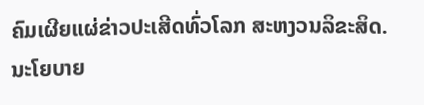ຄົມເຜີຍແຜ່ຂ່າວປະເສີດທົ່ວໂລກ ສະຫງວນລິຂະສິດ. ນະໂຍບາຍ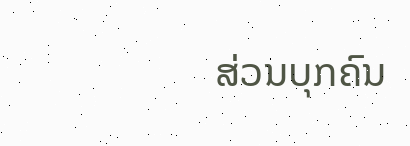ສ່ວນບຸກຄົນ